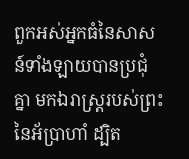ពួកអស់អ្នកធំនៃសាសន៍ទាំងឡាយបានប្រជុំគ្នា មកឯរាស្ត្ររបស់ព្រះនៃអ័ប្រាហាំ ដ្បិត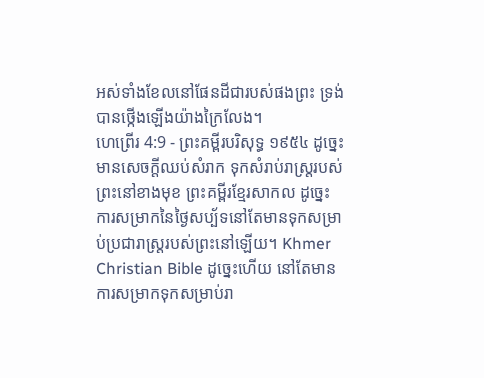អស់ទាំងខែលនៅផែនដីជារបស់ផងព្រះ ទ្រង់បានថ្កើងឡើងយ៉ាងក្រៃលែង។
ហេព្រើរ 4:9 - ព្រះគម្ពីរបរិសុទ្ធ ១៩៥៤ ដូច្នេះ មានសេចក្ដីឈប់សំរាក ទុកសំរាប់រាស្ត្ររបស់ព្រះនៅខាងមុខ ព្រះគម្ពីរខ្មែរសាកល ដូច្នេះ ការសម្រាកនៃថ្ងៃសប្ប័ទនៅតែមានទុកសម្រាប់ប្រជារាស្ត្ររបស់ព្រះនៅឡើយ។ Khmer Christian Bible ដូច្នេះហើយ នៅតែមានការសម្រាកទុកសម្រាប់រា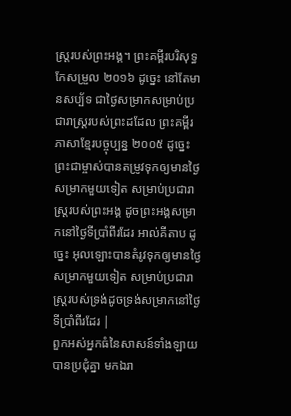ស្ដ្ររបស់ព្រះអង្គ។ ព្រះគម្ពីរបរិសុទ្ធកែសម្រួល ២០១៦ ដូច្នេះ នៅតែមានសប្ប័ទ ជាថ្ងៃសម្រាកសម្រាប់ប្រជារាស្ត្ររបស់ព្រះដដែល ព្រះគម្ពីរភាសាខ្មែរបច្ចុប្បន្ន ២០០៥ ដូច្នេះ ព្រះជាម្ចាស់បានតម្រូវទុកឲ្យមានថ្ងៃសម្រាកមួយទៀត សម្រាប់ប្រជារាស្ដ្ររបស់ព្រះអង្គ ដូចព្រះអង្គសម្រាកនៅថ្ងៃទីប្រាំពីរដែរ អាល់គីតាប ដូច្នេះ អុលឡោះបានតំរូវទុកឲ្យមានថ្ងៃសម្រាកមួយទៀត សម្រាប់ប្រជារាស្ដ្ររបស់ទ្រង់ដូចទ្រង់សម្រាកនៅថ្ងៃទីប្រាំពីរដែរ |
ពួកអស់អ្នកធំនៃសាសន៍ទាំងឡាយបានប្រជុំគ្នា មកឯរា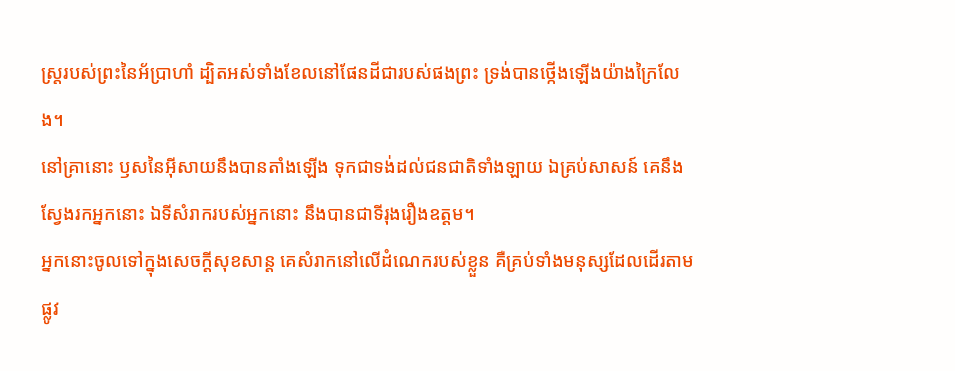ស្ត្ររបស់ព្រះនៃអ័ប្រាហាំ ដ្បិតអស់ទាំងខែលនៅផែនដីជារបស់ផងព្រះ ទ្រង់បានថ្កើងឡើងយ៉ាងក្រៃលែង។
នៅគ្រានោះ ឫសនៃអ៊ីសាយនឹងបានតាំងឡើង ទុកជាទង់ដល់ជនជាតិទាំងឡាយ ឯគ្រប់សាសន៍ គេនឹងស្វែងរកអ្នកនោះ ឯទីសំរាករបស់អ្នកនោះ នឹងបានជាទីរុងរឿងឧត្តម។
អ្នកនោះចូលទៅក្នុងសេចក្ដីសុខសាន្ត គេសំរាកនៅលើដំណេករបស់ខ្លួន គឺគ្រប់ទាំងមនុស្សដែលដើរតាមផ្លូវ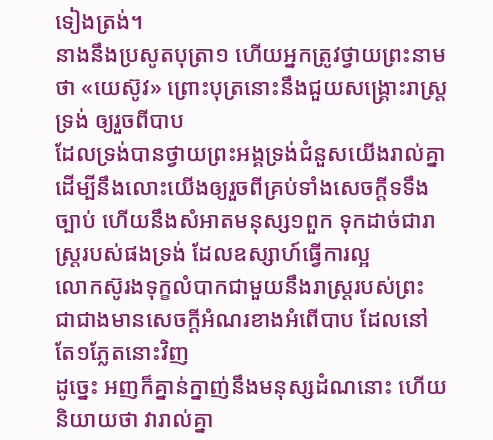ទៀងត្រង់។
នាងនឹងប្រសូតបុត្រា១ ហើយអ្នកត្រូវថ្វាយព្រះនាមថា «យេស៊ូវ» ព្រោះបុត្រនោះនឹងជួយសង្គ្រោះរាស្ត្រទ្រង់ ឲ្យរួចពីបាប
ដែលទ្រង់បានថ្វាយព្រះអង្គទ្រង់ជំនួសយើងរាល់គ្នា ដើម្បីនឹងលោះយើងឲ្យរួចពីគ្រប់ទាំងសេចក្ដីទទឹងច្បាប់ ហើយនឹងសំអាតមនុស្ស១ពួក ទុកដាច់ជារាស្ត្ររបស់ផងទ្រង់ ដែលឧស្សាហ៍ធ្វើការល្អ
លោកស៊ូរងទុក្ខលំបាកជាមួយនឹងរាស្ត្ររបស់ព្រះ ជាជាងមានសេចក្ដីអំណរខាងអំពើបាប ដែលនៅតែ១ភ្លែតនោះវិញ
ដូច្នេះ អញក៏គ្នាន់ក្នាញ់នឹងមនុស្សដំណនោះ ហើយនិយាយថា វារាល់គ្នា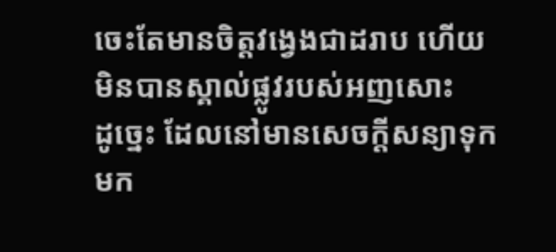ចេះតែមានចិត្តវង្វេងជាដរាប ហើយមិនបានស្គាល់ផ្លូវរបស់អញសោះ
ដូច្នេះ ដែលនៅមានសេចក្ដីសន្យាទុកមក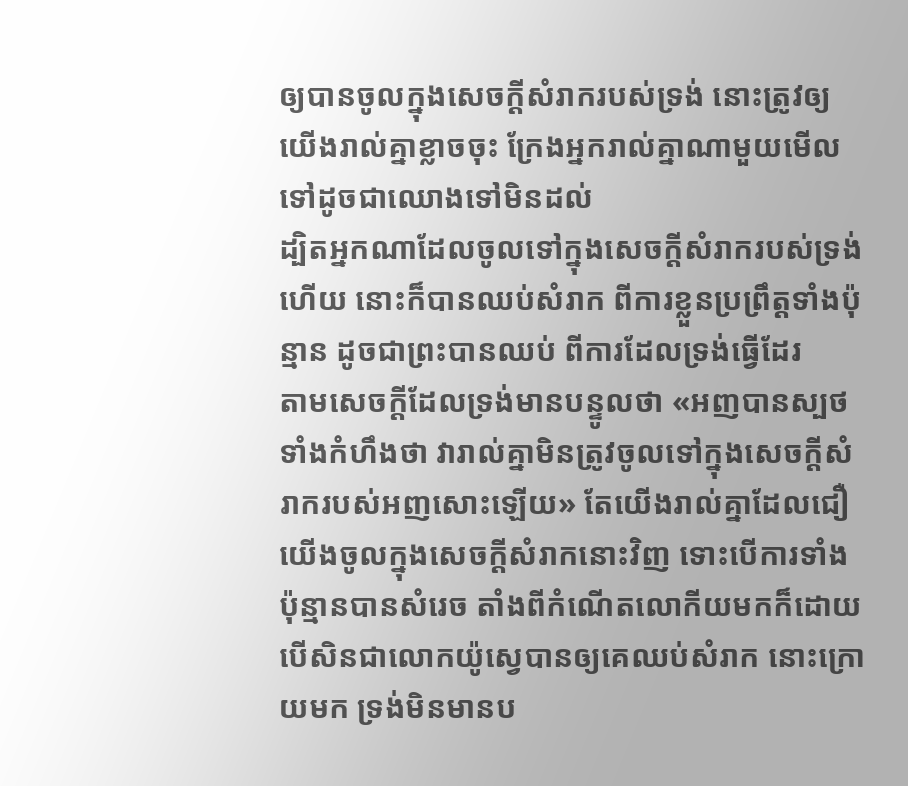ឲ្យបានចូលក្នុងសេចក្ដីសំរាករបស់ទ្រង់ នោះត្រូវឲ្យយើងរាល់គ្នាខ្លាចចុះ ក្រែងអ្នករាល់គ្នាណាមួយមើលទៅដូចជាឈោងទៅមិនដល់
ដ្បិតអ្នកណាដែលចូលទៅក្នុងសេចក្ដីសំរាករបស់ទ្រង់ហើយ នោះក៏បានឈប់សំរាក ពីការខ្លួនប្រព្រឹត្តទាំងប៉ុន្មាន ដូចជាព្រះបានឈប់ ពីការដែលទ្រង់ធ្វើដែរ
តាមសេចក្ដីដែលទ្រង់មានបន្ទូលថា «អញបានស្បថទាំងកំហឹងថា វារាល់គ្នាមិនត្រូវចូលទៅក្នុងសេចក្ដីសំរាករបស់អញសោះឡើយ» តែយើងរាល់គ្នាដែលជឿ យើងចូលក្នុងសេចក្ដីសំរាកនោះវិញ ទោះបើការទាំងប៉ុន្មានបានសំរេច តាំងពីកំណើតលោកីយមកក៏ដោយ
បើសិនជាលោកយ៉ូស្វេបានឲ្យគេឈប់សំរាក នោះក្រោយមក ទ្រង់មិនមានប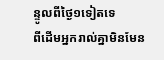ន្ទូលពីថ្ងៃ១ទៀតទេ
ពីដើមអ្នករាល់គ្នាមិនមែន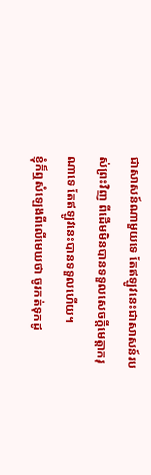ជាសាសន៍ណាមួយទេ តែឥឡូវនេះជាសាសន៍របស់ព្រះវិញ ពីដើមមិនបានទទួលសេចក្ដីមេត្តាករុណាទេ តែឥឡូវនេះបានទទួលហើយ។
ខ្ញុំក៏ឮសំឡេងពីលើមេឃថា ចូរកត់ទុកដូ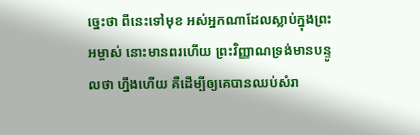ច្នេះថា ពីនេះទៅមុខ អស់អ្នកណាដែលស្លាប់ក្នុងព្រះអម្ចាស់ នោះមានពរហើយ ព្រះវិញ្ញាណទ្រង់មានបន្ទូលថា ហ្នឹងហើយ គឺដើម្បីឲ្យគេបានឈប់សំរា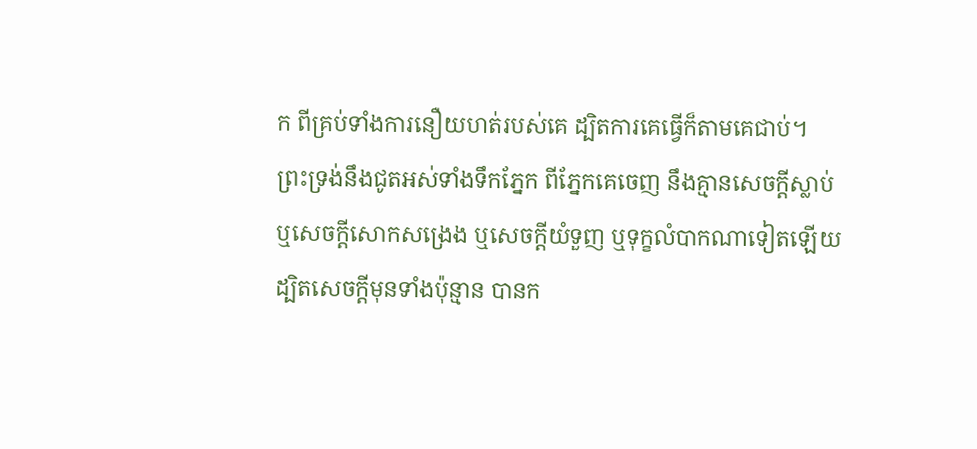ក ពីគ្រប់ទាំងការនឿយហត់របស់គេ ដ្បិតការគេធ្វើក៏តាមគេជាប់។
ព្រះទ្រង់នឹងជូតអស់ទាំងទឹកភ្នែក ពីភ្នែកគេចេញ នឹងគ្មានសេចក្ដីស្លាប់ ឬសេចក្ដីសោកសង្រេង ឬសេចក្ដីយំទួញ ឬទុក្ខលំបាកណាទៀតឡើយ ដ្បិតសេចក្ដីមុនទាំងប៉ុន្មាន បានក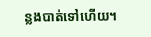ន្លងបាត់ទៅហើយ។